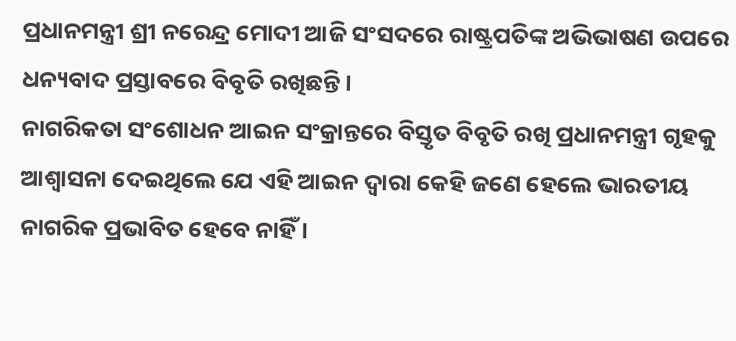ପ୍ରଧାନମନ୍ତ୍ରୀ ଶ୍ରୀ ନରେନ୍ଦ୍ର ମୋଦୀ ଆଜି ସଂସଦରେ ରାଷ୍ଟ୍ରପତିଙ୍କ ଅଭିଭାଷଣ ଉପରେ ଧନ୍ୟବାଦ ପ୍ରସ୍ତାବରେ ବିବୃତି ରଖିଛନ୍ତି ।
ନାଗରିକତା ସଂଶୋଧନ ଆଇନ ସଂକ୍ରାନ୍ତରେ ବିସ୍ତୃତ ବିବୃତି ରଖି ପ୍ରଧାନମନ୍ତ୍ରୀ ଗୃହକୁ ଆଶ୍ୱାସନା ଦେଇଥିଲେ ଯେ ଏହି ଆଇନ ଦ୍ୱାରା କେହି ଜଣେ ହେଲେ ଭାରତୀୟ ନାଗରିକ ପ୍ରଭାବିତ ହେବେ ନାହିଁ ।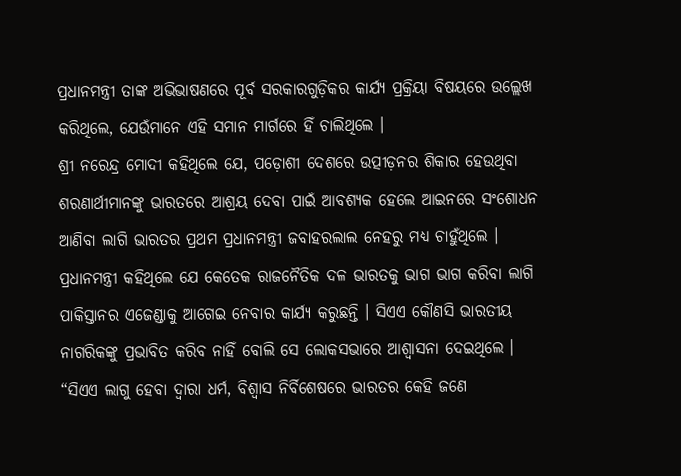ପ୍ରଧାନମନ୍ତ୍ରୀ ତାଙ୍କ ଅଭିଭାଷଣରେ ପୂର୍ବ ସରକାରଗୁଡ଼ିକର କାର୍ଯ୍ୟ ପ୍ରକ୍ରିୟା ବିଷୟରେ ଉଲ୍ଲେଖ କରିଥିଲେ, ଯେଉଁମାନେ ଏହି ସମାନ ମାର୍ଗରେ ହିଁ ଚାଲିଥିଲେ ।
ଶ୍ରୀ ନରେନ୍ଦ୍ର ମୋଦୀ କହିଥିଲେ ଯେ, ପଡ଼ୋଶୀ ଦେଶରେ ଉତ୍ପୀଡ଼ନର ଶିକାର ହେଉଥିବା ଶରଣାର୍ଥୀମାନଙ୍କୁ ଭାରତରେ ଆଶ୍ରୟ ଦେବା ପାଇଁ ଆବଶ୍ୟକ ହେଲେ ଆଇନରେ ସଂଶୋଧନ ଆଣିବା ଲାଗି ଭାରତର ପ୍ରଥମ ପ୍ରଧାନମନ୍ତ୍ରୀ ଜବାହରଲାଲ ନେହରୁ ମଧ୍ୟ ଚାହୁଁଥିଲେ ।
ପ୍ରଧାନମନ୍ତ୍ରୀ କହିଥିଲେ ଯେ କେତେକ ରାଜନୈତିକ ଦଳ ଭାରତକୁ ଭାଗ ଭାଗ କରିବା ଲାଗି ପାକିସ୍ତାନର ଏଜେଣ୍ଡାକୁ ଆଗେଇ ନେବାର କାର୍ଯ୍ୟ କରୁଛନ୍ତି । ସିଏଏ କୌଣସି ଭାରତୀୟ ନାଗରିକଙ୍କୁ ପ୍ରଭାବିତ କରିବ ନାହିଁ ବୋଲି ସେ ଲୋକସଭାରେ ଆଶ୍ୱାସନା ଦେଇଥିଲେ ।
“ସିଏଏ ଲାଗୁ ହେବା ଦ୍ୱାରା ଧର୍ମ, ବିଶ୍ୱାସ ନିର୍ବିଶେଷରେ ଭାରତର କେହି ଜଣେ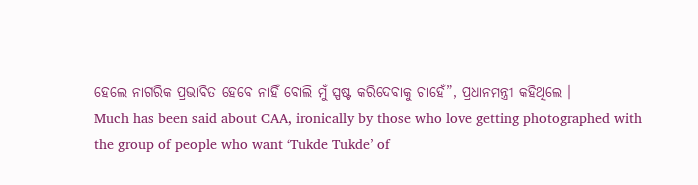ହେଲେ ନାଗରିକ ପ୍ରଭାବିତ ହେବେ ନାହିଁ ବୋଲି ମୁଁ ସ୍ପଷ୍ଟ କରିଦେବାକୁ ଚାହେଁ”, ପ୍ରଧାନମନ୍ତ୍ରୀ କହିଥିଲେ ।
Much has been said about CAA, ironically by those who love getting photographed with the group of people who want ‘Tukde Tukde’ of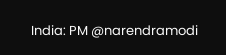India: PM @narendramodi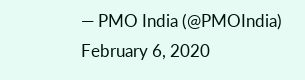— PMO India (@PMOIndia) February 6, 2020